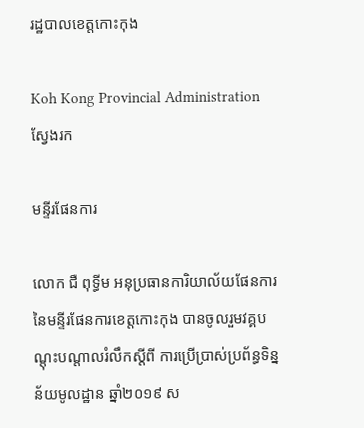រដ្ឋបាលខេត្តកោះកុង

Koh Kong Provincial Administration
ស្វែងរក

មន្ទីរផែនការ

លោក ជឺ ពុទ្ធីម អនុប្រធានការិយាល័យផែនការ នៃមន្ទីរផែនការខេត្តកោះកុង បានចូលរួមវគ្គបណ្តុះបណ្តាលរំលឹកស្ដីពី ការប្រើប្រាស់ប្រព័ន្ធទិន្នន័យមូលដ្ឋាន ឆ្នាំ២០១៩ ស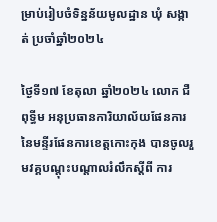ម្រាប់រៀបចំទិន្នន័យមូលដ្ឋាន ឃុំ សង្កាត់ ប្រចាំឆ្នាំ២០២៤

ថ្ងៃទី១៧ ខែតុលា ឆ្នាំ២០២៤ លោក ជឺ ពុទ្ធីម អនុប្រធានការិយាល័យផែនការ នៃមន្ទីរផែនការខេត្តកោះកុង បានចូលរួមវគ្គបណ្តុះបណ្តាលរំលឹកស្ដីពី ការ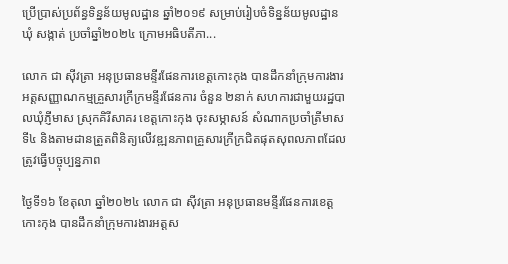ប្រើប្រាស់ប្រព័ន្ធទិន្នន័យមូលដ្ឋាន ឆ្នាំ២០១៩ សម្រាប់រៀបចំទិន្នន័យមូលដ្ឋាន ឃុំ សង្កាត់ ប្រចាំឆ្នាំ២០២៤ ក្រោមអធិបតីភា...

លោក ជា ស៊ីវត្រា អនុប្រធានមន្ទីរផែនការខេត្តកោះកុង បានដឹកនាំក្រុមការងារអត្តសញ្ញាណកម្មគ្រួសារក្រីក្រមន្ទីរផែនការ ចំនួន ២នាក់ សហការជាមួយរដ្ឋបាលឃុំភ្ញីមាស ស្រុកគិរីសាគរ ខេត្តកោះកុង ចុះសម្ភាសន៍ សំណាកប្រចាំត្រីមាសទី៤ និងតាមដានត្រួតពិនិត្យលើវឌ្ឍនភាពគ្រួសារក្រីក្រជិតផុតសុពលភាពដែលត្រូវធ្វើបច្ចុប្បន្នភាព

ថ្ងៃទី១៦ ខែតុលា ឆ្នាំ២០២៤ លោក ជា ស៊ីវត្រា អនុប្រធានមន្ទីរផែនការខេត្តកោះកុង បានដឹកនាំក្រុមការងារអត្តស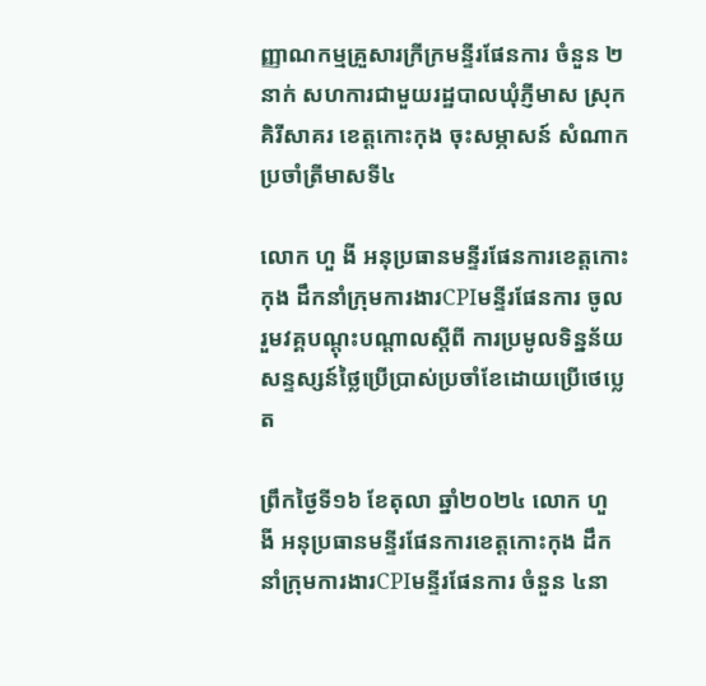ញ្ញាណកម្មគ្រួសារក្រីក្រមន្ទីរផែនការ ចំនួន ២នាក់ សហការជាមួយរដ្ឋបាលឃុំភ្ញីមាស ស្រុកគិរីសាគរ ខេត្តកោះកុង ចុះសម្ភាសន៍ សំណាកប្រចាំត្រីមាសទី៤

លោក ហួ ងី អនុប្រធានមន្ទីរផែនការខេត្តកោះកុង ដឹកនាំក្រុមការងារCPIមន្ទីរផែនការ ចូលរួមវគ្គបណ្តុះបណ្តាលស្ដីពី ការប្រមូលទិន្នន័យសន្ទស្សន៍ថ្លៃប្រើប្រាស់ប្រចាំខែដោយប្រើថេប្លេត

ព្រឹកថ្ងៃទី១៦ ខែតុលា ឆ្នាំ២០២៤ លោក ហួ ងី អនុប្រធានមន្ទីរផែនការខេត្តកោះកុង ដឹកនាំក្រុមការងារCPIមន្ទីរផែនការ ចំនួន ៤នា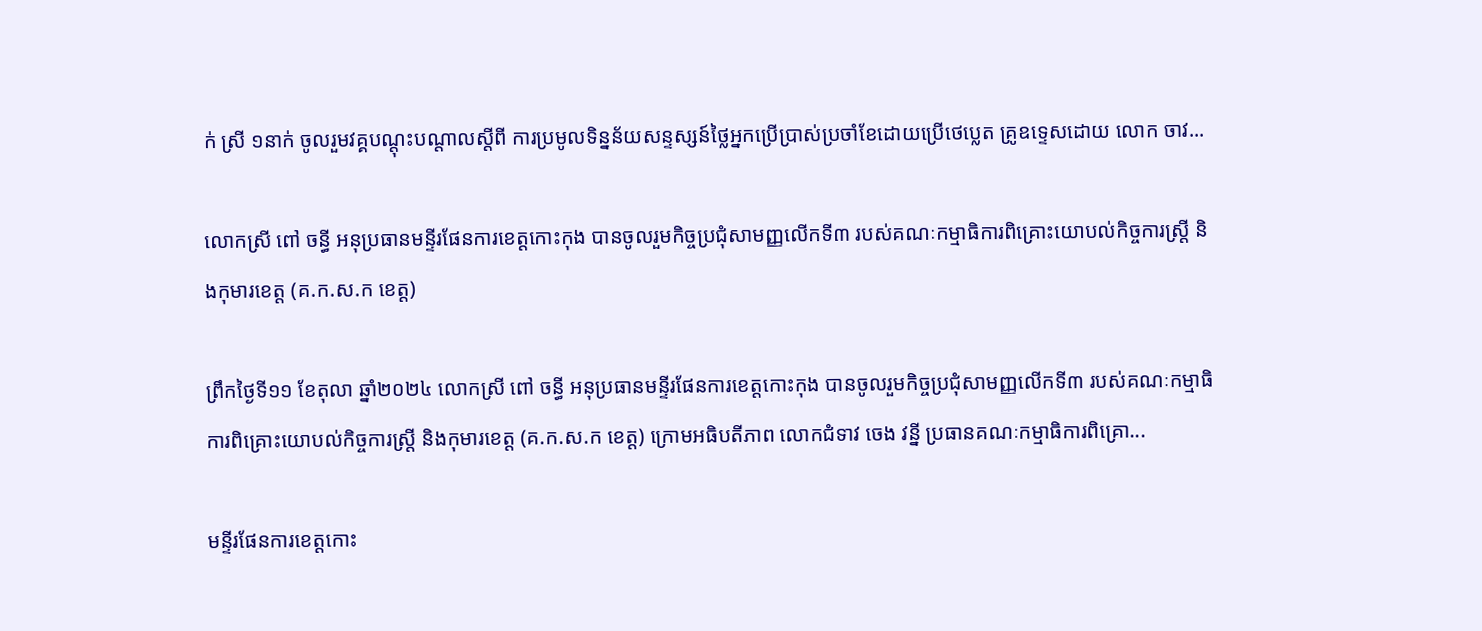ក់ ស្រី ១នាក់ ចូលរួមវគ្គបណ្តុះបណ្តាលស្ដីពី ការប្រមូលទិន្នន័យសន្ទស្សន៍ថ្លៃអ្នកប្រើប្រាស់ប្រចាំខែដោយប្រើថេប្លេត គ្រូឧទ្ទេសដោយ លោក ចាវ...

លោកស្រី ពៅ ចន្ធី អនុប្រធានមន្ទីរផែនការខេត្តកោះកុង បានចូលរួមកិច្ចប្រជុំសាមញ្ញលើកទី៣ របស់គណៈកម្មាធិការពិគ្រោះយោបល់កិច្ចការស្ត្រី និងកុមារខេត្ត (គ.ក.ស.ក ខេត្ត)

ព្រឹកថ្ងៃទី១១ ខែតុលា ឆ្នាំ២០២៤ លោកស្រី ពៅ ចន្ធី អនុប្រធានមន្ទីរផែនការខេត្តកោះកុង បានចូលរួមកិច្ចប្រជុំសាមញ្ញលើកទី៣ របស់គណៈកម្មាធិការពិគ្រោះយោបល់កិច្ចការស្ត្រី និងកុមារខេត្ត (គ.ក.ស.ក ខេត្ត) ក្រោមអធិបតីភាព លោកជំទាវ ចេង វនី្ន ប្រធានគណៈកម្មាធិការពិគ្រោ...

មន្ទីរផែនការខេត្តកោះ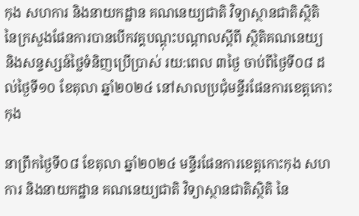កុង សហការ និងនាយកដ្ឋាន គណនេយ្យជាតិ វិទ្យាស្ថានជាតិស្ថិតិ នៃក្រសួងផែនការបានបើកវគ្គបណ្ដុះបណ្ដាលស្ដីពី ស្ថិតិគណនេយ្យ និងសន្ទស្សន៍ថ្លៃទំនិញប្រើប្រាស់ រយ:ពេល ៣ថ្ងៃ ចាប់ពីថ្ងៃទី០៨ ដល់ថ្ងៃទី១០ ខែតុលា ឆ្នាំ២០២៤ នៅសាលប្រជុំមន្ទីរផែនការខេត្តកោះកុង

នាព្រឹកថ្ងៃទី០៨ ខែតុលា ឆ្នាំ២០២៤ មន្ទីរផែនការខេត្តកោះកុង សហការ និងនាយកដ្ឋាន គណនេយ្យជាតិ វិទ្យាស្ថានជាតិស្ថិតិ នៃ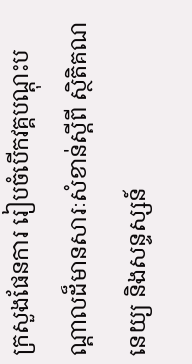ក្រសួងផែនការ រៀបចំបើកវគ្គបណ្តុះបណ្តាលដ៏មានសារៈសំខាន់ស្ដីពី ស្ថិតិគណនេយ្យ និងសន្ទស្សន៍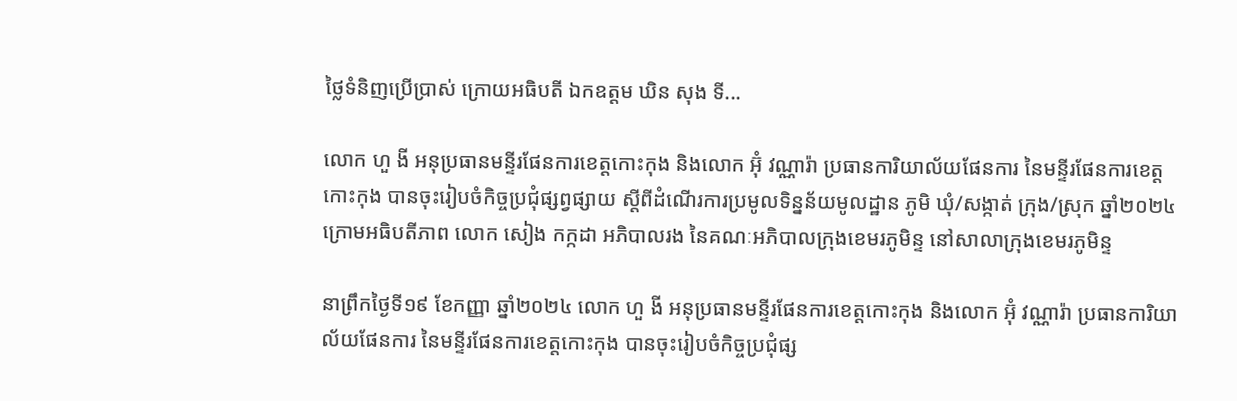ថ្លៃទំនិញប្រើប្រាស់ ក្រោយអធិបតី ឯកឧត្ដម ឃិន សុង ទី...

លោក ហួ ងី អនុប្រធានមន្ទីរផែនការខេត្តកោះកុង និងលោក អ៊ុំ វណ្ណារ៉ា ប្រធានការិយាល័យផែនការ នៃមន្ទីរផែនការខេត្តកោះកុង បានចុះរៀបចំកិច្ចប្រជុំផ្សព្វផ្សាយ ស្តីពីដំណើរការប្រមូលទិន្នន័យមូលដ្ឋាន ភូមិ ឃុំ/សង្កាត់ ក្រុង/ស្រុក ឆ្នាំ២០២៤ ក្រោមអធិបតីភាព លោក សៀង កក្កដា អភិបាលរង នៃគណៈអភិបាលក្រុងខេមរភូមិន្ទ នៅសាលាក្រុងខេមរភូមិន្ទ

នាព្រឹកថ្ងៃទី១៩ ខែកញ្ញា ឆ្នាំ២០២៤ លោក ហួ ងី អនុប្រធានមន្ទីរផែនការខេត្តកោះកុង និងលោក អ៊ុំ វណ្ណារ៉ា ប្រធានការិយាល័យផែនការ នៃមន្ទីរផែនការខេត្តកោះកុង បានចុះរៀបចំកិច្ចប្រជុំផ្ស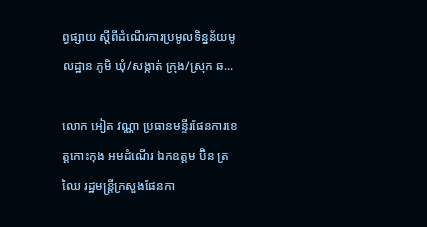ព្វផ្សាយ ស្តីពីដំណើរការប្រមូលទិន្នន័យមូលដ្ឋាន ភូមិ ឃុំ/សង្កាត់ ក្រុង/ស្រុក ឆ...

លោក អៀត វណ្ណា ប្រធានមន្ទីរផែនការខេត្តកោះកុង អមដំណើរ ឯកឧត្តម ប៊ិន ត្រឈៃ រដ្ឋមន្ត្រីក្រសួងផែនកា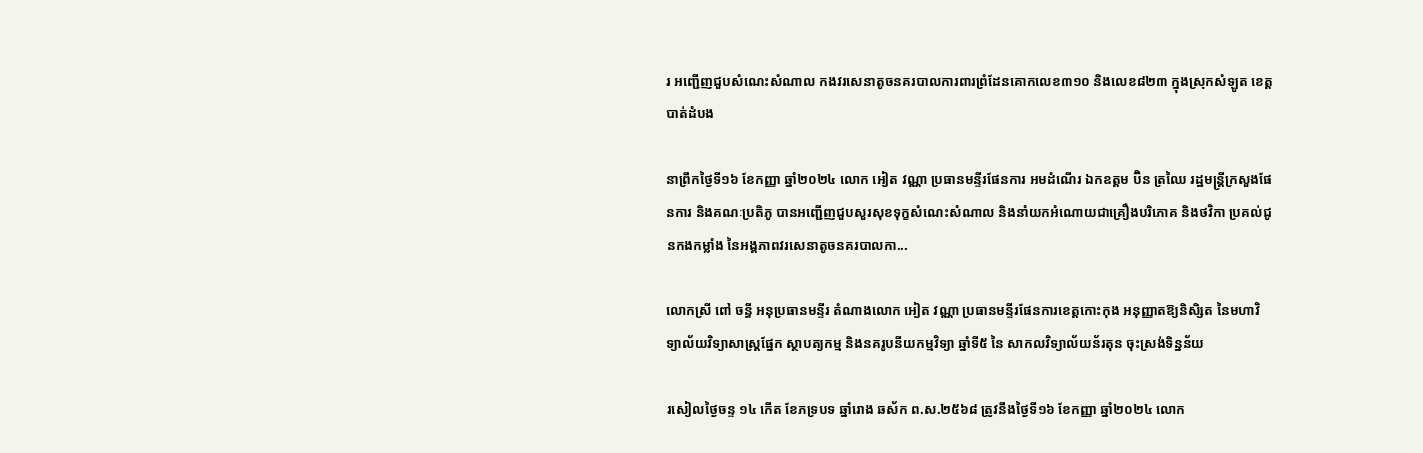រ អញ្ជើញជួបសំណេះសំណាល កងវរសេនាតូចនគរបាលការពារព្រំដែនគោកលេខ៣១០ និងលេខ៨២៣ ក្នុងស្រុកសំឡូត ខេត្តបាត់ដំបង

នាព្រឹកថ្ងៃទី១៦ ខែកញ្ញា ឆ្នាំ២០២៤ លោក អៀត វណ្ណា ប្រធានមន្ទីរផែនការ អមដំណើរ ឯកឧត្តម ប៊ិន ត្រឈៃ រដ្ឋមន្ត្រីក្រសួងផែនការ និងគណៈប្រតិភូ បានអញ្ជើញជួបសួរសុខទុក្ខសំណេះសំណាល និងនាំយកអំណោយជាគ្រឿងបរិភោគ និងថវិកា ប្រគល់ជូនកងកម្លាំង នៃអង្គភាពវរសេនាតូចនគរបាលកា...

លោកស្រី ពៅ ចន្ធី អនុប្រធានមន្ទីរ តំណាងលោក អៀត វណ្ណា ប្រធានមន្ទីរផែនការខេត្តកោះកុង អនុញ្ញាតឱ្យនិសិ្សត នៃមហាវិទ្យាល័យវិទ្យាសាស្ត្រផ្នែក ស្ថាបត្យកម្ម និងនគរូបនីយកម្មវិទ្យា ឆ្នាំទី៥ នៃ សាកលវិទ្យាល័យន័រតុន ចុះស្រង់ទិន្នន័យ

រសៀលថ្ងៃចន្ទ ១៤ កើត ខែភទ្របទ ឆ្នាំរោង ឆស័ក ព.ស.២៥៦៨ ត្រូវនឹងថ្ងៃទី១៦ ខែកញ្ញា ឆ្នាំ២០២៤ លោក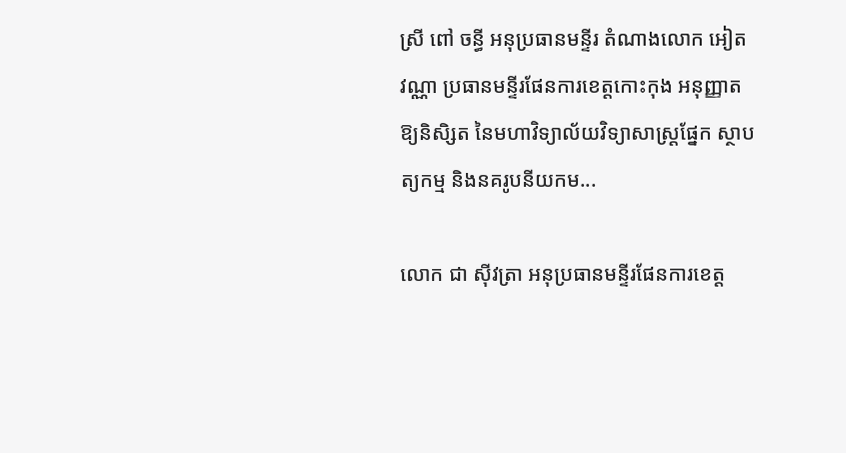ស្រី ពៅ ចន្ធី អនុប្រធានមន្ទីរ តំណាងលោក អៀត វណ្ណា ប្រធានមន្ទីរផែនការខេត្តកោះកុង អនុញ្ញាតឱ្យនិសិ្សត នៃមហាវិទ្យាល័យវិទ្យាសាស្ត្រផ្នែក ស្ថាបត្យកម្ម និងនគរូបនីយកម...

លោក ជា ស៊ីវត្រា អនុប្រធានមន្ទីរផែនការខេត្ត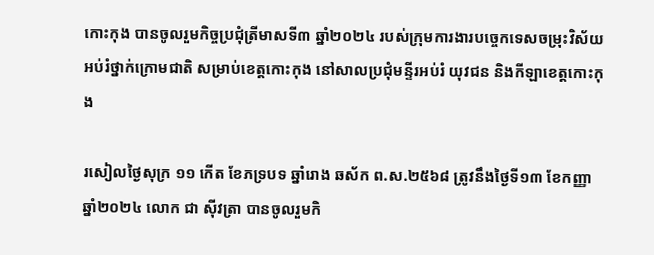កោះកុង បានចូលរួមកិច្ចប្រជុំត្រីមាសទី៣ ឆ្នាំ២០២៤ របស់ក្រុមការងារបច្ចេកទេសចម្រុះវិស័យអប់រំថ្នាក់ក្រោមជាតិ សម្រាប់ខេត្តកោះកុង នៅសាលប្រជុំមន្ទីរអប់រំ យុវជន និងកីឡាខេត្តកោះកុង

រសៀលថ្ងៃសុក្រ ១១ កើត ខែភទ្របទ ឆ្នាំរោង ឆស័ក ព.ស.២៥៦៨ ត្រូវនឹងថ្ងៃទី១៣ ខែកញ្ញា ឆ្នាំ២០២៤ លោក ជា ស៊ីវត្រា បានចូលរួមកិ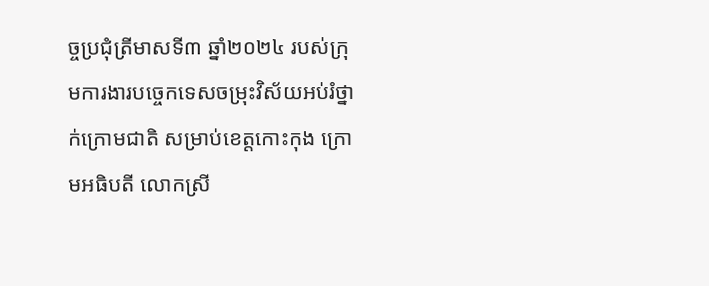ច្ចប្រជុំត្រីមាសទី៣ ឆ្នាំ២០២៤ របស់ក្រុមការងារបច្ចេកទេសចម្រុះវិស័យអប់រំថ្នាក់ក្រោមជាតិ សម្រាប់ខេត្តកោះកុង ក្រោមអធិបតី លោកស្រី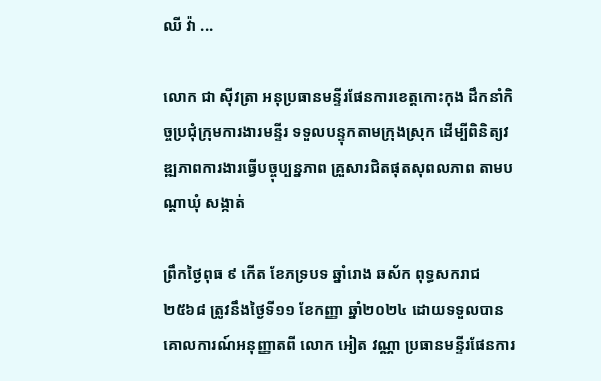ឈី វ៉ា ...

លោក ជា ស៊ីវត្រា អនុប្រធានមន្ទីរផែនការខេត្តកោះកុង ដឹកនាំកិច្ចប្រជុំក្រុមការងារមន្ទីរ ទទួលបន្ទុកតាមក្រុងស្រុក ដើម្បីពិនិត្យវឌ្ឍភាពការងារធ្វើបច្ចុប្បន្នភាព គ្រួសារជិតផុតសុពលភាព តាមបណ្តាឃុំ សង្កាត់

ព្រឹកថ្ងៃពុធ ៩ កើត ខែភទ្របទ ឆ្នាំរោង ឆស័ក ពុទ្ធសករាជ ២៥៦៨ ត្រូវនឹងថ្ងៃទី១១ ខែកញ្ញា ឆ្នាំ២០២៤ ដោយទទួលបានគោលការណ៍អនុញ្ញាតពី លោក អៀត វណ្ណា ប្រធានមន្ទីរផែនការ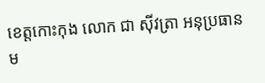ខេត្តកោះកុង លោក ជា ស៊ីវត្រា អនុប្រធានម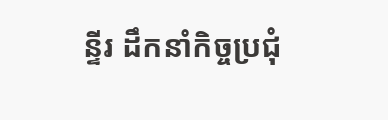ន្ទីរ ដឹកនាំកិច្ចប្រជុំ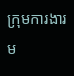ក្រុមការងារម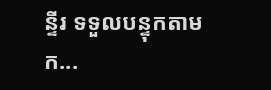ន្ទីរ ទទួលបន្ទុកតាមក...